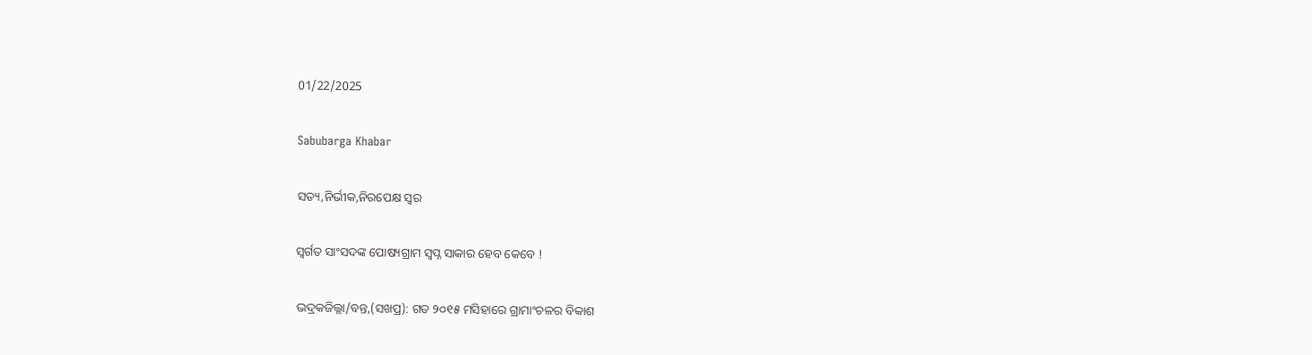01/22/2025

Sabubarga Khabar

ସତ୍ୟ,ନିର୍ଭୀକ,ନିରପେକ୍ଷ ସ୍ୱର

ସ୍ୱର୍ଗତ ସାଂସଦଙ୍କ ପୋଷ୍ୟଗ୍ରାମ ସ୍ବପ୍ନ ସାକାର ହେବ କେବେ !

ଭଦ୍ରକଜିଲ୍ଲା/ବନ୍ତ,(ସଖପ୍ର): ଗତ ୨୦୧୫ ମସିହାରେ ଗ୍ରାମାଂଚଳର ବିକାଶ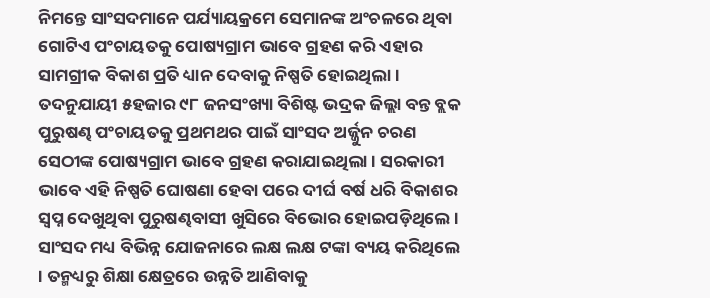ନିମନ୍ତେ ସାଂସଦମାନେ ପର୍ଯ୍ୟାୟକ୍ରମେ ସେମାନଙ୍କ ଅଂଚଳରେ ଥିବା ଗୋଟିଏ ପଂଚାୟତକୁ ପୋଷ୍ୟଗ୍ରାମ ଭାବେ ଗ୍ରହଣ କରି ଏହାର ସାମଗ୍ରୀକ ବିକାଶ ପ୍ରତି ଧ୍ୟାନ ଦେବାକୁ ନିଷ୍ପତି ହୋଇଥିଲା । ତଦନୁଯାୟୀ ୫ହଜାର ୯୮ ଜନସଂଖ୍ୟା ବିଶିଷ୍ଟ ଭଦ୍ରକ ଜିଲ୍ଲା ବନ୍ତ ବ୍ଲକ ପୁରୁଷଣ୍ଢ ପଂଚାୟତକୁ ପ୍ରଥମଥର ପାଇଁ ସାଂସଦ ଅର୍ଜ୍ଜୁନ ଚରଣ ସେଠୀଙ୍କ ପୋଷ୍ୟଗ୍ରାମ ଭାବେ ଗ୍ରହଣ କରାଯାଇଥିଲା । ସରକାରୀ ଭାବେ ଏହି ନିଷ୍ପତି ଘୋଷଣା ହେବା ପରେ ଦୀର୍ଘ ବର୍ଷ ଧରି ବିକାଶର ସ୍ୱପ୍ନ ଦେଖୁଥିବା ପୁରୁଷଣ୍ଢବାସୀ ଖୁସିରେ ବିଭୋର ହୋଇପଡ଼ିଥିଲେ । ସାଂସଦ ମଧ୍ୟ ବିଭିନ୍ନ ଯୋଜନାରେ ଲକ୍ଷ ଲକ୍ଷ ଟଙ୍କା ବ୍ୟୟ କରିଥିଲେ । ତନ୍ମଧ୍ୟରୁ ଶିକ୍ଷା କ୍ଷେତ୍ରରେ ଉନ୍ନତି ଆଣିବାକୁ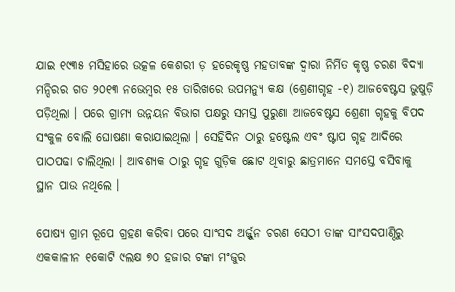ଯାଇ ୧୯୩୫ ମସିହାରେ ଉତ୍କଳ କେଶରୀ ଡ଼ ହରେକୃଷ୍ଣ ମହତାବଙ୍କ ଦ୍ୱାରା ନିର୍ମିତ କୃଷ୍ଣ ଚରଣ ବିଦ୍ୟା ମନ୍ଦିରର ଗତ ୨୦୧୩ ନଭେମ୍ବର ୧୫ ତାରିଖରେ ଉପମନ୍ୟୁ କକ୍ଷ (ଶ୍ରେଣୀଗୃହ -୧) ଆଜବେଷ୍ଟସ ଭୁଷୁଡ଼ି ପଡ଼ିଥିଲା । ପରେ ଗ୍ରାମ୍ୟ ଉନ୍ନୟନ ବିଭାଗ ପକ୍ଷରୁ ସମସ୍ତ ପୁରୁଣା ଆଜବେଷ୍ଟସ ଶ୍ରେଣୀ ଗୃହକୁ ବିପଦ ସଂକୁଳ ବୋଲି ଘୋଷଣା କରାଯାଇଥିଲା । ସେହିଦିନ ଠାରୁ ହଷ୍ଟେଲ ଏବଂ ଷ୍ଟାପ ଗୃହ ଆଦିରେ ପାଠପଢା ଚାଲିଥିଲା । ଆବଶ୍ୟକ ଠାରୁ ଗୃହ ଗୁଡ଼ିକ ଛୋଟ ଥିବାରୁ ଛାତ୍ରମାନେ ସମସ୍ତେ ବସିବାକୁ ସ୍ଥାନ ପାଉ ନଥିଲେ ।

ପୋଷ୍ୟ ଗ୍ରାମ ରୂପେ ଗ୍ରହଣ କରିବା ପରେ ସାଂସଦ ଅର୍ଜ୍ଜୁନ ଚରଣ ସେଠୀ ତାଙ୍କ ସାଂସଦପାଣ୍ଠିରୁ ଏକକାଳୀନ ୧କୋଟି ୯ଲକ୍ଷ ୭୦ ହଜାର ଟଙ୍କା ମଂଜୁର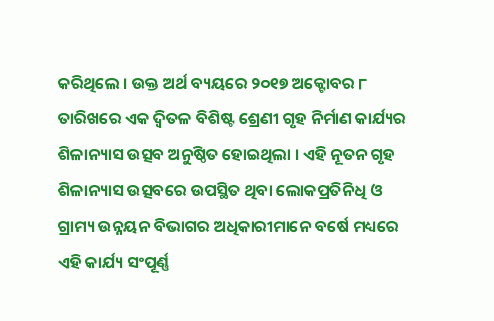କରିଥିଲେ । ଉକ୍ତ ଅର୍ଥ ବ୍ୟୟରେ ୨୦୧୭ ଅକ୍ଟୋବର ୮ ତାରିଖରେ ଏକ ଦ୍ୱିତଳ ବିଶିଷ୍ଟ ଶ୍ରେଣୀ ଗୃହ ନିର୍ମାଣ କାର୍ଯ୍ୟର ଶିଳାନ୍ୟାସ ଉତ୍ସବ ଅନୁଷ୍ଠିତ ହୋଇଥିଲା । ଏହି ନୂତନ ଗୃହ ଶିଳାନ୍ୟାସ ଉତ୍ସବରେ ଉପସ୍ଥିତ ଥିବା ଲୋକପ୍ରତିନିଧି ଓ ଗ୍ରାମ୍ୟ ଉନ୍ନୟନ ବିଭାଗର ଅଧିକାରୀମାନେ ବର୍ଷେ ମଧ୍ୟରେ ଏହି କାର୍ଯ୍ୟ ସଂପୂର୍ଣ୍ଣ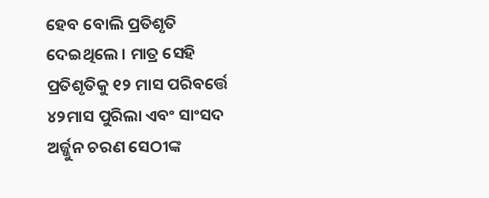ହେବ ବୋଲି ପ୍ରତିଶୃତି ଦେଇଥିଲେ । ମାତ୍ର ସେହି ପ୍ରତିଶୃତିକୁ ୧୨ ମାସ ପରିବର୍ତ୍ତେ ୪୨ମାସ ପୁରିଲା ଏବଂ ସାଂସଦ ଅର୍ଜ୍ଜୁନ ଚରଣ ସେଠୀଙ୍କ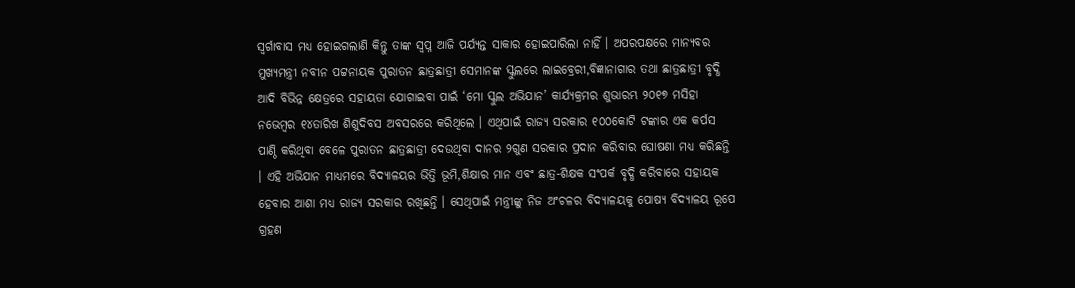ସ୍ୱର୍ଗାବାସ ମଧ୍ୟ ହୋଇଗଲାଣି କିନ୍ତୁ ତାଙ୍କ ସ୍ୱପ୍ନ ଆଜି ପର୍ଯ୍ୟନ୍ତ ସାକାର ହୋଇପାରିଲା ନାହିଁ । ଅପରପକ୍ଷରେ ମାନ୍ୟବର ମୁଖ୍ୟମନ୍ତ୍ରୀ ନବୀନ ପଟ୍ଟନାୟକ ପୁରାତନ ଛାତ୍ରଛାତ୍ରୀ ସେମାନଙ୍କ ସ୍କୁଲରେ ଲାଇବ୍ରେରୀ,ବିଜ୍ଞାନାଗାର ତଥା ଛାତ୍ରଛାତ୍ରୀ ବୃଦ୍ଧି ଆଦି ବିଭିନ୍ନ କ୍ଷେତ୍ରରେ ସହାୟତା ଯୋଗାଇବା ପାଇଁ ‘ମୋ ସ୍କୁଲ ଅଭିଯାନ’ କାର୍ଯ୍ୟକ୍ରମର ଶୁଭାରମ୍ଭ ୨୦୧୭ ମସିହା ନଭେମ୍ବର ୧୪ତାରିଖ ଶିଶୁଦିବସ ଅବସରରେ କରିଥିଲେ । ଏଥିପାଇଁ ରାଜ୍ୟ ସରକାର ୧୦୦କୋଟି ଟଙ୍କାର ଏକ କର୍ପସ ପାଣ୍ଠି କରିଥିବା ବେଳେ ପୁରାତନ ଛାତ୍ରଛାତ୍ରୀ ଦେଉଥିବା ଦାନର ୨ଗୁଣ ସରକାର ପ୍ରଦାନ କରିବାର ଘୋଷଣା ମଧ୍ୟ କରିଛନ୍ତି । ଏହି ଅଭିଯାନ ମାଧ୍ୟମରେ ବିଦ୍ୟାଳୟର ଭିତ୍ତି ଭୂମି,ଶିକ୍ଷାର ମାନ ଏବଂ ଛାତ୍ର-ଶିକ୍ଷକ ସଂପର୍କ ବୃଦ୍ଧି କରିବାରେ ସହାୟକ ହେବାର ଆଶା ମଧ୍ୟ ରାଜ୍ୟ ସରକାର ରଖିଛନ୍ତି । ସେଥିପାଇଁ ମନ୍ତ୍ରୀଙ୍କୁ ନିଜ ଅଂଚଳର ବିଦ୍ୟାଳୟକୁ ପୋଷ୍ୟ ବିଦ୍ୟାଳୟ ରୂପେ ଗ୍ରହଣ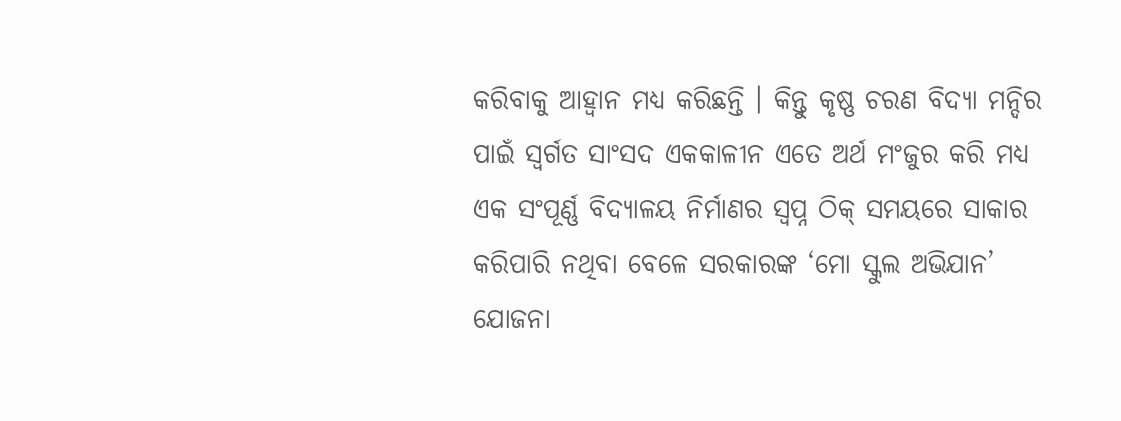କରିବାକୁ ଆହ୍ୱାନ ମଧ୍ୟ କରିଛନ୍ତି । କିନ୍ତୁ କୃଷ୍ଣ ଚରଣ ବିଦ୍ୟା ମନ୍ଦିର ପାଇଁ ସ୍ୱର୍ଗତ ସାଂସଦ ଏକକାଳୀନ ଏତେ ଅର୍ଥ ମଂଜୁର କରି ମଧ୍ୟ ଏକ ସଂପୂର୍ଣ୍ଣ ବିଦ୍ୟାଳୟ ନିର୍ମାଣର ସ୍ୱପ୍ନ ଠିକ୍ ସମୟରେ ସାକାର କରିପାରି ନଥିବା ବେଳେ ସରକାରଙ୍କ ‘ମୋ ସ୍କୁଲ ଅଭିଯାନ’ ଯୋଜନା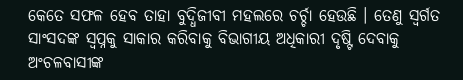କେତେ ସଫଳ ହେବ ତାହା ବୁଦ୍ଧିଜୀବୀ ମହଲରେ ଚର୍ଚ୍ଚା ହେଉଛି । ତେଣୁ ସ୍ୱର୍ଗତ ସାଂସଦଙ୍କ ସ୍ୱପ୍ନକୁ ସାକାର କରିବାକୁ ବିଭାଗୀୟ ଅଧିକାରୀ ଦୃଷ୍ଟି ଦେବାକୁ ଅଂଚଳବାସୀଙ୍କ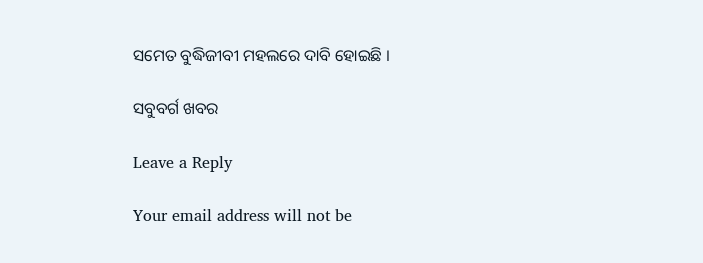ସମେତ ବୁଦ୍ଧିଜୀବୀ ମହଲରେ ଦାବି ହୋଇଛି ।

ସବୁବର୍ଗ ଖବର

Leave a Reply

Your email address will not be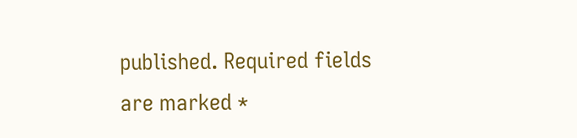published. Required fields are marked *